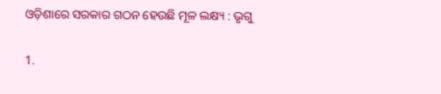ଓଡ଼ିଶାରେ ସରକାର ଗଠନ ହେଉଛି ମୂଳ ଲକ୍ଷ୍ୟ : ଭୃଗୁ

1.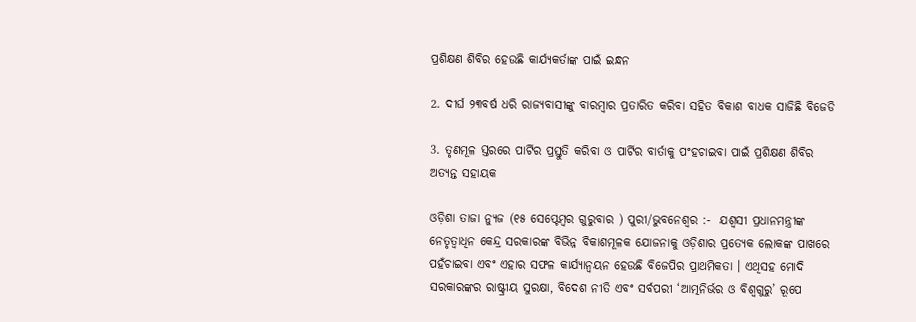ପ୍ରଶିକ୍ଷଣ ଶିବିର ହେଉଛି କାର୍ଯ୍ୟକର୍ତାଙ୍କ ପାଇଁ ଇନ୍ଧନ

2. ଦୀର୍ଘ ୨୩ବର୍ଷ ଧରି ରାଜ୍ୟବାସୀଙ୍କୁ ବାରମ୍ବାର ପ୍ରତାରିତ କରିବା ସହିତ ବିକାଶ ବାଧକ ସାଜିଛି ବିଜେଡି

3. ତୃଣମୂଳ ସ୍ତରରେ ପାର୍ଟିର ପ୍ରସ୍ତୁତି କରିବା ଓ ପାର୍ଟିର ବାର୍ତାକୁ ପଂହଚାଇବା ପାଇଁ ପ୍ରଶିକ୍ଷଣ ଶିବିର ଅତ୍ୟନ୍ତ ସହାୟକ

ଓଡ଼ିଶା ତାଜା ନ୍ୟୁଜ (୧୫ ସେପ୍ଟେମ୍ବର ଗୁରୁବାର ) ପୁରୀ/ଭୁବନେଶ୍ୱର :-  ଯଶ୍ୱସୀ ପ୍ରଧାନମନ୍ତ୍ରୀଙ୍କ ନେତୃତ୍ୱାଧିନ କେନ୍ଦ୍ର ସରକାରଙ୍କ ବିଭିନ୍ନ ବିକାଶମୂଳକ ଯୋଜନାକୁ ଓଡ଼ିଶାର ପ୍ରତ୍ୟେକ ଲୋକଙ୍କ ପାଖରେ ପହଁଚାଇବା ଏବଂ ଏହାର ସଫଳ କାର୍ଯ୍ୟାନ୍ୱୟନ ହେଉଛି ବିଜେପିର ପ୍ରାଥମିକତା । ଏଥିସହ ମୋଦି ସରକାରଙ୍କର ରାଷ୍ଟ୍ରୀୟ ସୁରକ୍ଷା, ବିଦେଶ ନୀତି ଏବଂ ସର୍ବପରୀ ‘ଆତ୍ମନିର୍ଭର ଓ ବିଶ୍ୱଗୁରୁ’ ରୂପେ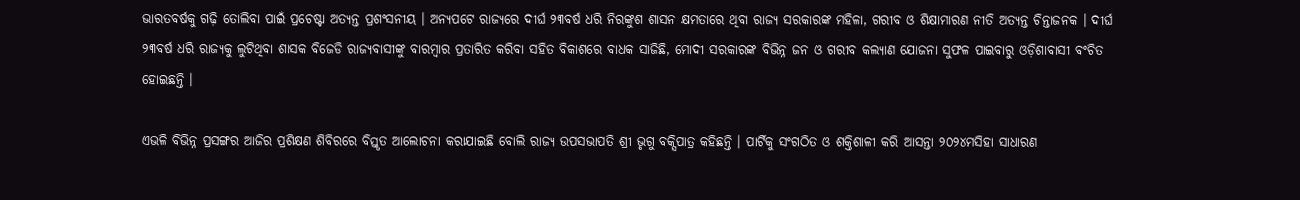ଭାରତବର୍ଷକୁ ଗଢ଼ି ତୋଲିବା ପାଇଁ ପ୍ରଚେଷ୍ଟା ଅତ୍ୟନ୍ତ ପ୍ରଶଂସନୀୟ । ଅନ୍ୟପଟେ ରାଜ୍ୟରେ ଦୀର୍ଘ ୨୩ବର୍ଷ ଧରି ନିରଙ୍କୁଶ ଶାସନ କ୍ଷମତାରେ ଥିବା ରାଜ୍ୟ ସରକାରଙ୍କ ମହିଳା, ଗରୀବ ଓ ଶିକ୍ଷାମାରଣ ନୀତି ଅତ୍ୟନ୍ତ ଚିନ୍ତାଜନକ । ଦୀର୍ଘ ୨୩ବର୍ଷ ଧରି ରାଜ୍ୟକୁ ଲୁଟିଥିବା ଶାସକ ବିଜେଡି ରାଜ୍ୟବାସୀଙ୍କୁ ବାରମ୍ବାର ପ୍ରତାରିତ କରିବା ସହିତ ବିକାଶରେ ବାଧକ ସାଜିଛି, ମୋଦୀ ସରକାରଙ୍କ ବିଭିନ୍ନ ଜନ ଓ ଗରୀବ କଲ୍ୟାଣ ଯୋଜନା ସୁଫଳ ପାଇବାରୁ ଓଡ଼ିଶାବାସୀ ବଂଚିତ ହୋଇଛନ୍ତି ।

ଏଭଳି ବିଭିନ୍ନ ପ୍ରସଙ୍ଗର ଆଜିର ପ୍ରଶିକ୍ଷଣ ଶିବିରରେ ବିସ୍ତୃତ ଆଲୋଚନା କରାଯାଇଛି ବୋଲି ରାଜ୍ୟ ଉପସଭାପତି ଶ୍ରୀ ଭୃଗୁ ବକ୍ସିପାତ୍ର କହିଛନ୍ତି । ପାର୍ଟିକୁ ସଂଗଠିତ ଓ ଶକ୍ତିଶାଳୀ କରି ଆସନ୍ତା ୨୦୨୪ମସିହା ସାଧାରଣ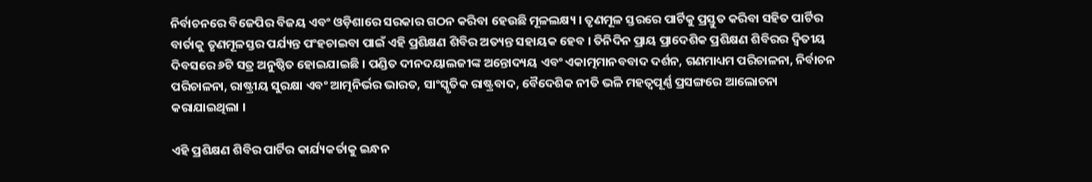ନିର୍ବାଚନରେ ବିଜେପିର ବିଜୟ ଏବଂ ଓଡ଼ିଶାରେ ସରକାର ଗଠନ କରିବା ହେଉଛି ମୂଳଲକ୍ଷ୍ୟ । ତୃଣମୂଳ ସ୍ତରରେ ପାର୍ଟିକୁ ପ୍ରସ୍ତୁତ କରିବା ସହିତ ପାର୍ଟିର ବାର୍ତାକୁ ତୃଣମୂଳସ୍ତର ପର୍ଯ୍ୟନ୍ତ ପଂହଚାଇବା ପାଇଁ ଏହି ପ୍ରଶିକ୍ଷଣ ଶିବିର ଅତ୍ୟନ୍ତ ସହାୟକ ହେବ । ତିନିଦିନ ପ୍ରାୟ ପ୍ରାଦେଶିକ ପ୍ରଶିକ୍ଷଣ ଶିବିରର ଦ୍ୱିତୀୟ ଦିବସରେ ୬ଟି ସତ୍ର ଅନୁଷ୍ଠିତ ହୋଇଯାଇଛି । ପଣ୍ଡିତ ଦୀନଦୟାଲଜୀଙ୍କ ଅନ୍ତୋଦ୍ୟୟ ଏବଂ ଏକାତ୍ମମାନବବାଦ ଦର୍ଶନ, ଗଣମାଧ୍ୟମ ପରିଚାଳନା, ନିର୍ବାଚନ ପରିଚାଳନା, ରାଷ୍ଟ୍ରୀୟ ସୁରକ୍ଷା ଏବଂ ଆତ୍ମନିର୍ଭର ଭାରତ, ସାଂସ୍କୃତିକ ରାଷ୍ଟ୍ରବାଦ, ବୈଦେଶିକ ନୀତି ଭଳି ମହତ୍ୱପୂର୍ଣ୍ଣ ପ୍ରସଙ୍ଗରେ ଆଲୋଚନା କରାଯାଇଥିଲା ।

ଏହି ପ୍ରଶିକ୍ଷଣ ଶିବିର ପାର୍ଟିର କାର୍ଯ୍ୟକର୍ତାକୁ ଇନ୍ଧନ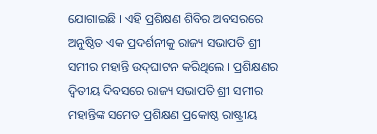ଯୋଗାଇଛି । ଏହି ପ୍ରଶିକ୍ଷଣ ଶିବିର ଅବସରରେ ଅନୁଷ୍ଠିତ ଏକ ପ୍ରଦର୍ଶନୀକୁ ରାଜ୍ୟ ସଭାପତି ଶ୍ରୀ ସମୀର ମହାନ୍ତି ଉଦ୍‌ଘାଟନ କରିଥିଲେ । ପ୍ରଶିକ୍ଷଣର ଦ୍ୱିତୀୟ ଦିବସରେ ରାଜ୍ୟ ସଭାପତି ଶ୍ରୀ ସମୀର ମହାନ୍ତିଙ୍କ ସମେତ ପ୍ରଶିକ୍ଷଣ ପ୍ରକୋଷ୍ଠ ରାଷ୍ଟ୍ରୀୟ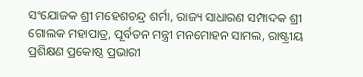ସଂଯୋଜକ ଶ୍ରୀ ମହେଶଚନ୍ଦ୍ର ଶର୍ମା, ରାଜ୍ୟ ସାଧାରଣ ସମ୍ପାଦକ ଶ୍ରୀ ଗୋଲକ ମହାପାତ୍ର, ପୂର୍ବତନ ମନ୍ତ୍ରୀ ମନମୋହନ ସାମଲ, ରାଷ୍ଟ୍ରୀୟ ପ୍ରଶିକ୍ଷଣ ପ୍ରକୋଷ୍ଠ ପ୍ରଭାରୀ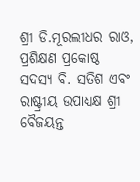ଶ୍ରୀ ଡି.ମୂରଲୀଧର ରାଓ, ପ୍ରଶିକ୍ଷଣ ପ୍ରକୋଷ୍ଠ ସଦସ୍ୟ ବି. ସତିଶ ଏବଂ ରାଷ୍ଟ୍ରୀୟ ଉପାଧ୍ୟକ୍ଷ ଶ୍ରୀ ବୈଜୟନ୍ତ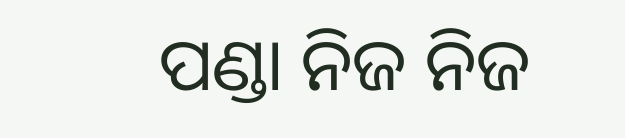ପଣ୍ଡା ନିଜ ନିଜ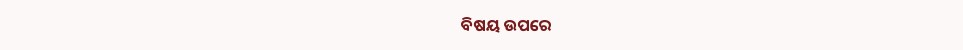ବିଷୟ ଉପରେ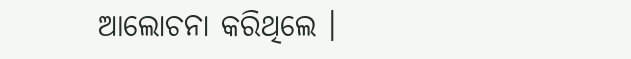ଆଲୋଚନା କରିଥିଲେ ।